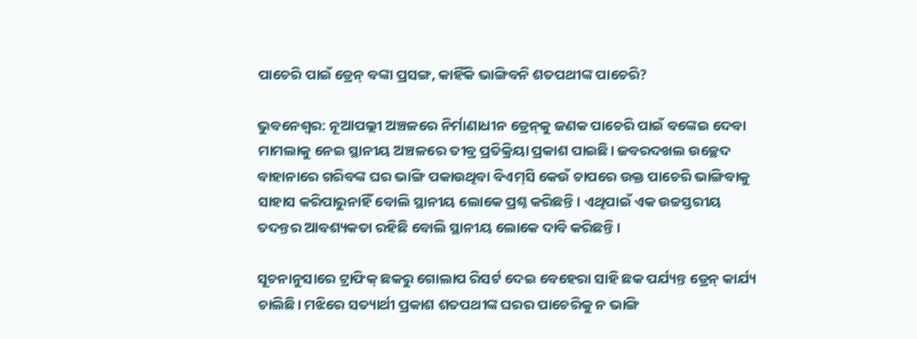ପାଚେରି ପାଇଁ ଡ୍ରେନ୍ ବଙ୍କା ପ୍ରସଙ୍ଗ, କାହିଁକି ଭାଙ୍ଗିବନି ଶତପଥୀଙ୍କ ପାଚେରି?

ଭୁବନେଶ୍ବର: ନୂଆପଲ୍ଲୀ ଅଞ୍ଚଳରେ ନିର୍ମାଣାଧୀନ ଡ୍ରେନ୍‌କୁ ଜଣକ ପାଚେରି ପାଇଁ ବଙ୍କେଇ ଦେବା ମାମଲାକୁ ନେଇ ସ୍ଥାନୀୟ ଅଞ୍ଚଳରେ ତୀବ୍ର ପ୍ରତିକ୍ରିୟା ପ୍ରକାଶ ପାଇଛି। ଜବରଦଖଲ ଉଚ୍ଛେଦ ବାହାନାରେ ଗରିବଙ୍କ ଘର ଭାଙ୍ଗି ପକାଉଥିବା ବିଏମ୍‌ସି କେଉଁ ଚାପରେ ଉକ୍ତ ପାଚେରି ଭାଙ୍ଗିବାକୁ ସାହାସ କରିପାରୁନାହିଁ ବୋଲି ସ୍ଥାନୀୟ ଲୋକେ ପ୍ରଶ୍ନ କରିଛନ୍ତି। ଏଥିପାଇଁ ଏକ ଉଚ୍ଚସ୍ତରୀୟ ତଦନ୍ତର ଆବଶ୍ୟକତା ରହିଛି ବୋଲି ସ୍ଥାନୀୟ ଲୋକେ ଦାବି କରିଛନ୍ତି।

ସୂଚନାନୁସାରେ ଟ୍ରାଫିକ୍ ଛକରୁ ଗୋଲାପ ରିସର୍ଟ ଦେଇ ବେହେରା ସାହି ଛକ ପର୍ଯ୍ୟନ୍ତ ଡ୍ରେନ୍ କାର୍ଯ୍ୟ ଚାଲିଛି। ମଝିରେ ସତ୍ୟାର୍ଥୀ ପ୍ରକାଶ ଶତପଥୀଙ୍କ ଘରର ପାଚେରିକୁ ନ ଭାଙ୍ଗି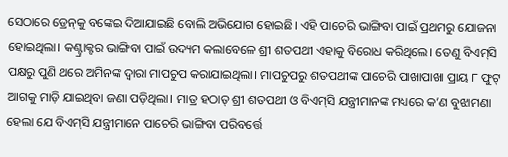ସେଠାରେ ଡ୍ରେନ୍‌କୁ ବଙ୍କେଇ ଦିଆଯାଇଛି ବୋଲି ଅଭିଯୋଗ ହୋଇଛି। ଏହି ପାଚେରି ଭାଙ୍ଗିବା ପାଇଁ ପ୍ରଥମରୁ ଯୋଜନା ହୋଇଥିଲା। କଣ୍ଟ୍ରାକ୍ଟର ଭାଙ୍ଗିବା ପାଇଁ ଉଦ୍ୟମ କଲାବେଳେ ଶ୍ରୀ ଶତପଥୀ ଏହାକୁ ବିରୋଧ କରିଥିଲେ। ତେଣୁ ବିଏମ୍‌ସି ପକ୍ଷରୁ ପୁଣି ଥରେ ଅମିନଙ୍କ ଦ୍ବାରା ମାପଚୁପ କରାଯାଇଥିଲା। ମାପଚୁପରୁ ଶତପଥୀଙ୍କ ପାଚେରି ପାଖାପାଖା ପ୍ରାୟ ୮ ଫୁଟ୍ ଆଗକୁ ମାଡ଼ି ଯାଇଥିବା ଜଣା ପଡ଼ିଥିଲା। ମାତ୍ର ହଠାତ୍ ଶ୍ରୀ ଶତପଥୀ ଓ ବିଏମ୍‌ସି ଯନ୍ତ୍ରୀମାନଙ୍କ ମଧ୍ୟରେ କ’ଣ ବୁଝାମଣା ହେଲା ଯେ ବିଏମ୍‌ସି ଯନ୍ତ୍ରୀମାନେ ପାଚେରି ଭାଙ୍ଗିବା ପରିବର୍ତ୍ତେ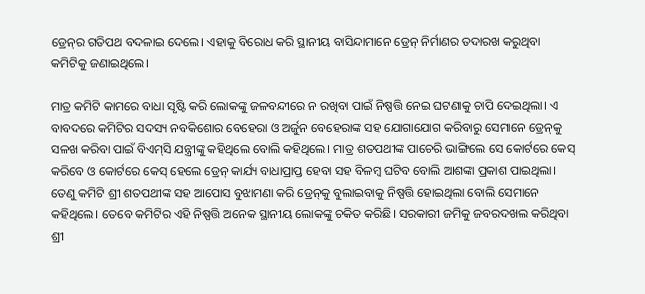ଡ୍ରେନ୍‌ର ଗତିପଥ ବଦଳାଇ ଦେଲେ। ଏହାକୁ ବିରୋଧ କରି ସ୍ଥାନୀୟ ବାସିନ୍ଦାମାନେ ଡ୍ରେନ୍ ନିର୍ମାଣର ତଦାରଖ କରୁଥିବା କମିଟିକୁ ଜଣାଇଥିଲେ।

ମାତ୍ର କମିଟି କାମରେ ବାଧା ସୃଷ୍ଟି କରି ଲୋକଙ୍କୁ ଜଳବନ୍ଦୀରେ ନ ରଖିବା ପାଇଁ ନିଷ୍ପତ୍ତି ନେଇ ଘଟଣାକୁ ଚାପି ଦେଇଥିଲା। ଏ ବାବଦରେ କମିଟିର ସଦସ୍ୟ ନବକିଶୋର ବେହେରା ଓ ଅର୍ଜୁନ ବେହେରାଙ୍କ ସହ ଯୋଗାଯୋଗ କରିବାରୁ ସେମାନେ ଡ୍ରେନ୍‌କୁ ସଳଖ କରିବା ପାଇଁ ବିଏମ୍‌ସି ଯନ୍ତ୍ରୀଙ୍କୁ କହିଥିଲେ ବୋଲି କହିଥିଲେ। ମାତ୍ର ଶତପଥୀଙ୍କ ପାଚେରି ଭାଙ୍ଗିଲେ ସେ କୋର୍ଟରେ କେସ୍ କରିବେ ଓ କୋର୍ଟରେ କେସ୍ ହେଲେ ଡ୍ରେନ୍ କାର୍ଯ୍ୟ ବାଧାପ୍ରାପ୍ତ ହେବା ସହ ବିଳମ୍ବ ଘଟିବ ବୋଲି ଆଶଙ୍କା ପ୍ରକାଶ ପାଇଥିଲା। ତେଣୁ କମିଟି ଶ୍ରୀ ଶତପଥୀଙ୍କ ସହ ଆପୋସ ବୁଝାମଣା କରି ଡ୍ରେନ୍‌କୁ ବୁଲାଇବାକୁ ନିଷ୍ପତ୍ତି ହୋଇଥିଲା ବୋଲି ସେମାନେ କହିଥିଲେ। ତେବେ କମିଟିର ଏହି ନିଷ୍ପତ୍ତି ଅନେକ ସ୍ଥାନୀୟ ଲୋକଙ୍କୁ ଚକିତ କରିଛି। ସରକାରୀ ଜମିକୁ ଜବରଦଖଲ କରିଥିବା ଶ୍ରୀ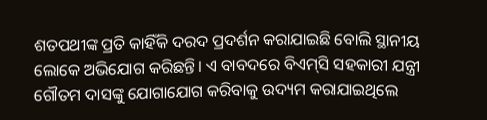ଶତପଥୀଙ୍କ ପ୍ରତି କାହିଁକି ଦରଦ ପ୍ରଦର୍ଶନ କରାଯାଇଛି ବୋଲି ସ୍ଥାନୀୟ ଲୋକେ ଅଭିଯୋଗ କରିଛନ୍ତି। ଏ ବାବଦରେ ବିଏମ୍‌ସି ସହକାରୀ ଯନ୍ତ୍ରୀ ଗୌତମ ଦାସଙ୍କୁ ଯୋଗାଯୋଗ କରିବାକୁ ଉଦ୍ୟମ କରାଯାଇଥିଲେ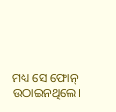ମଧ୍ୟ ସେ ଫୋନ୍ ଉଠାଇନଥିଲେ।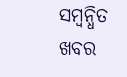ସମ୍ବନ୍ଧିତ ଖବର